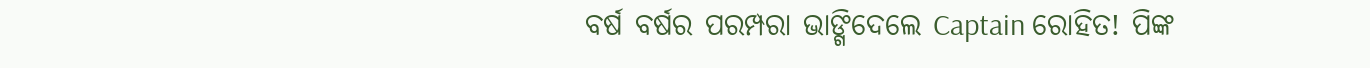ବର୍ଷ ବର୍ଷର ପରମ୍ପରା ଭାଙ୍ଗିଦେଲେ Captain ରୋହିତ! ପିଙ୍କ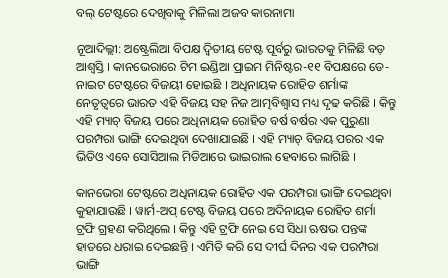ବଲ୍ ଟେଷ୍ଟରେ ଦେଖିବାକୁ ମିଳିଲା ଅଜବ କାରନାମା

ନୂଆଦିଲ୍ଲୀ: ଅଷ୍ଟ୍ରେଲିଆ ବିପକ୍ଷ ଦ୍ୱିତୀୟ ଟେଷ୍ଟ ପୂର୍ବରୁ ଭାରତକୁ ମିଳିଛି ବଡ଼ ଆଶ୍ୱସ୍ତି । କାନଭେରାରେ ଟିମ ଇଣ୍ଡିଆ ପ୍ରାଇମ ମିନିଷ୍ଟର-୧୧ ବିପକ୍ଷରେ ଡେ-ନାଇଟ ଟେଷ୍ଟରେ ବିଜୟୀ ହୋଇଛି । ଅଧିନାୟକ ରୋହିତ ଶର୍ମାଙ୍କ ନେତୃତ୍ୱରେ ଭାରତ ଏହି ବିଜୟ ସହ ନିଜ ଆତ୍ମବିଶ୍ୱାସ ମଧ୍ୟ ଦୃଢ କରିଛି । କିନ୍ତୁ ଏହି ମ୍ୟାଚ୍ ବିଜୟ ପରେ ଅଧିନାୟକ ରୋହିତ ବର୍ଷ ବର୍ଷର ଏକ ପୁରୁଣା ପରମ୍ପରା ଭାଙ୍ଗି ଦେଇଥିବା ଦେଖାଯାଇଛି । ଏହି ମ୍ୟାଚ୍ ବିଜୟ ପରର ଏକ ଭିଡିଓ ଏବେ ସୋସିଆଲ ମିଡିଆରେ ଭାଇରାଲ ହେବାରେ ଲାଗିଛି ।

କାନଭେରା ଟେଷ୍ଟରେ ଅଧିନାୟକ ରୋହିତ ଏକ ପରମ୍ପରା ଭାଙ୍ଗି ଦେଇଥିବା କୁହାଯାଉଛି । ୱାର୍ମ-ଅପ୍ ଟେଷ୍ଟ ବିଜୟ ପରେ ଅଦିନାୟକ ରୋହିତ ଶର୍ମା ଟ୍ରଫି ଗ୍ରହଣ କରିଥିଲେ । କିନ୍ତୁ ଏହି ଟ୍ରଫି ନେଇ ସେ ସିଧା ଋଷଭ ପନ୍ତଙ୍କ ହାତରେ ଧରାଇ ଦେଇଛନ୍ତି । ଏମିତି କରି ସେ ଦୀର୍ଘ ଦିନର ଏକ ପରମ୍ପରା ଭାଙ୍ଗି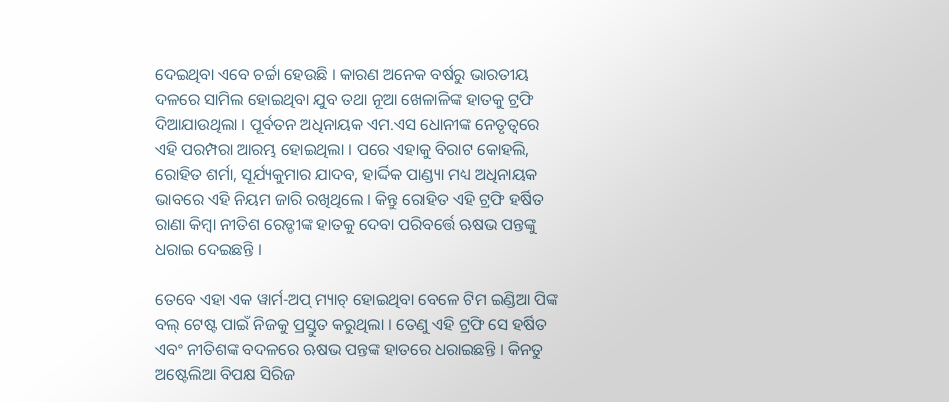ଦେଇଥିବା ଏବେ ଚର୍ଚ୍ଚା ହେଉଛି । କାରଣ ଅନେକ ବର୍ଷରୁ ଭାରତୀୟ ଦଳରେ ସାମିଲ ହୋଇଥିବା ଯୁବ ତଥା ନୂଆ ଖେଳାଳିଙ୍କ ହାତକୁ ଟ୍ରଫି ଦିଆଯାଉଥିଲା । ପୂର୍ବତନ ଅଧିନାୟକ ଏମ.ଏସ ଧୋନୀଙ୍କ ନେତୃତ୍ୱରେ ଏହି ପରମ୍ପରା ଆରମ୍ଭ ହୋଇଥିଲା । ପରେ ଏହାକୁ ବିରାଟ କୋହଲି, ରୋହିତ ଶର୍ମା, ସୂର୍ଯ୍ୟକୁମାର ଯାଦବ, ହାର୍ଦ୍ଦିକ ପାଣ୍ଡ୍ୟା ମଧ୍ୟ ଅଧିନାୟକ ଭାବରେ ଏହି ନିୟମ ଜାରି ରଖିଥିଲେ । କିନ୍ତୁ ରୋହିତ ଏହି ଟ୍ରଫି ହର୍ଷିତ ରାଣା କିମ୍ବା ନୀତିଶ ରେଡ୍ଡୀଙ୍କ ହାତକୁ ଦେବା ପରିବର୍ତ୍ତେ ଋଷଭ ପନ୍ତଙ୍କୁ ଧରାଇ ଦେଇଛନ୍ତି ।

ତେବେ ଏହା ଏକ ୱାର୍ମ-ଅପ୍ ମ୍ୟାଚ୍ ହୋଇଥିବା ବେଳେ ଟିମ ଇଣ୍ଡିଆ ପିଙ୍କ ବଲ୍ ଟେଷ୍ଟ ପାଇଁ ନିଜକୁ ପ୍ରସ୍ତୁତ କରୁଥିଲା । ତେଣୁ ଏହି ଟ୍ରଫି ସେ ହର୍ଷିତ ଏବଂ ନୀତିଶଙ୍କ ବଦଳରେ ଋଷଭ ପନ୍ତଙ୍କ ହାତରେ ଧରାଇଛନ୍ତି । କିନତୁ ଅଷ୍ଟେଲିଆ ବିପକ୍ଷ ସିରିଜ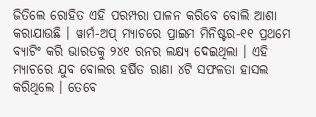ଜିତିଲେ ରୋହିତ ଏହି ପରମ୍ପରା ପାଳନ କରିବେ ବୋଲି ଆଶା କରାଯାଉଛି । ୱାର୍ମ-ଅପ୍ ମ୍ୟାଚରେ ପ୍ରାଇମ ମିନିଷ୍ଟର-୧୧ ପ୍ରଥମେ ବ୍ୟାଟିଂ କରି ଭାରତକୁ ୨୪୧ ରନର ଲକ୍ଷ୍ୟ ଦେଇଥିଲା । ଏହି ମ୍ୟାଚରେ ଯୁବ ବୋଲର ହର୍ଷିତ ରାଣା ୪ଟି ସଫଳତା ହାସଲ କରିଥିଲେ । ତେବେ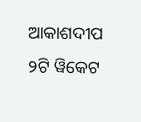ଆକାଶଦୀପ ୨ଟି ୱିକେଟ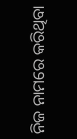ନିଜ ନାମରେ କରିଥିବା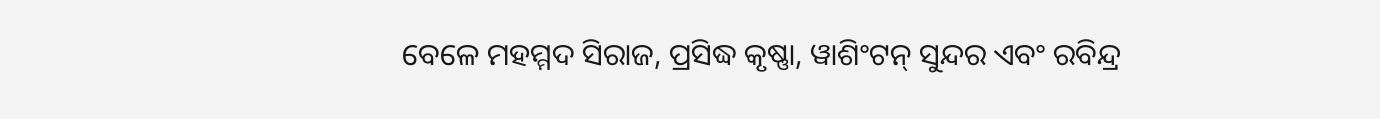ବେଳେ ମହମ୍ମଦ ସିରାଜ, ପ୍ରସିଦ୍ଧ କୃଷ୍ଣା, ୱାଶିଂଟନ୍ ସୁନ୍ଦର ଏବଂ ରବିନ୍ଦ୍ର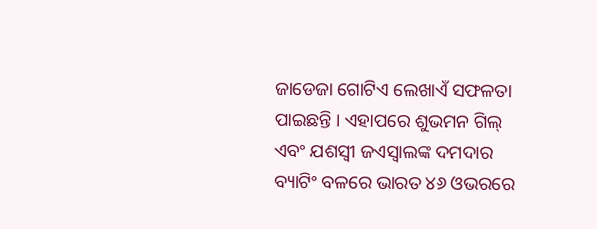ଜାଡେଜା ଗୋଟିଏ ଲେଖାଏଁ ସଫଳତା ପାଇଛନ୍ତି । ଏହାପରେ ଶୁଭମନ ଗିଲ୍ ଏବଂ ଯଶସ୍ୱୀ ଜଏସ୍ୱାଲଙ୍କ ଦମଦାର ବ୍ୟାଟିଂ ବଳରେ ଭାରତ ୪୬ ଓଭରରେ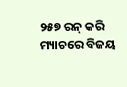୨୫୭ ରନ୍ କରି ମ୍ୟାଚରେ ବିଜୟ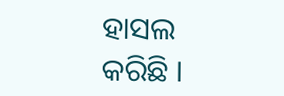ହାସଲ କରିଛି ।